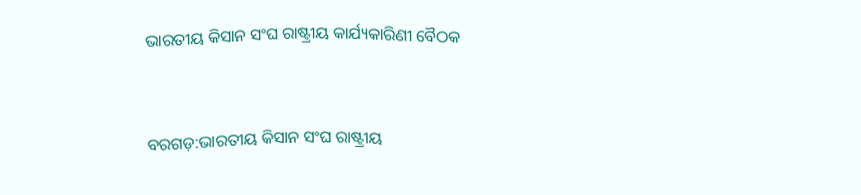ଭାରତୀୟ କିସାନ ସଂଘ ରାଷ୍ଟ୍ରୀୟ କାର୍ଯ୍ୟକାରିଣୀ ବୈଠକ


ବରଗଡ଼:ଭାରତୀୟ କିସାନ ସଂଘ ରାଷ୍ଟ୍ରୀୟ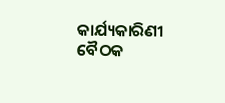କାର୍ଯ୍ୟକାରିଣୀ ବୈଠକ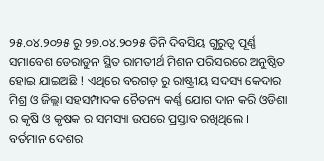୨୫.୦୪.୨୦୨୫ ରୁ ୨୭.୦୪.୨୦୨୫ ତିନି ଦିବସିୟ ଗୁରୁତ୍ୱ ପୂର୍ଣ୍ଣ ସମାବେଶ ଡେରାଡୁନ ସ୍ଥିତ ରାମତୀର୍ଥ ମିଶନ ପରିସରରେ ଅନୁଷ୍ଠିତ ହୋଇ ଯାଇଅଛି ! ଏଥିରେ ବରଗଡ଼ ରୁ ରାଷ୍ଟ୍ରୀୟ ସଦସ୍ୟ କେଦାର ମିଶ୍ର ଓ ଜିଲ୍ଲା ସହସମ୍ପାଦକ ଚୈତନ୍ୟ କର୍ଣ୍ଣ ଯୋଗ ଦାନ କରି ଓଡିଶା ର କୃଷି ଓ କୃଷକ ର ସମସ୍ୟା ଉପରେ ପ୍ରସ୍ତାବ ରଖିଥିଲେ ।
ବର୍ତମାନ ଦେଶର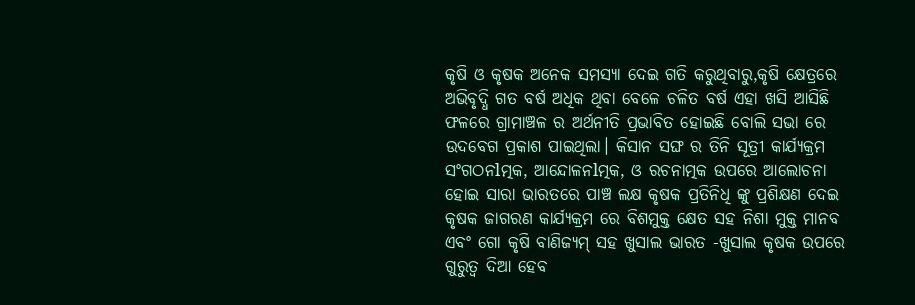କୃଷି ଓ କୃଷକ ଅନେକ ସମସ୍ୟା ଦେଇ ଗତି କରୁଥିବାରୁ,କୃଷି କ୍ଷେତ୍ରରେ ଅଭିବୃଦ୍ଧି ଗତ ବର୍ଷ ଅଧିକ ଥିବା ବେଳେ ଚଳିତ ବର୍ଷ ଏହା ଖସି ଆସିଛି ଫଳରେ ଗ୍ରାମାଞ୍ଚଳ ର ଅର୍ଥନୀତି ପ୍ରଭାବିତ ହୋଇଛି ବୋଲି ସଭା ରେ ଉଦବେଗ ପ୍ରକାଶ ପାଇଥିଲା। କିସାନ ସଙ୍ଘ ର ତିନି ସୂତ୍ରୀ କାର୍ଯ୍ୟକ୍ରମ ସଂଗଠନlତ୍ମକ, ଆନ୍ଦୋଳନlତ୍ମକ, ଓ ରଚନାତ୍ମକ ଉପରେ ଆଲୋଚନା ହୋଇ ସାରା ଭାରତରେ ପାଞ୍ଚ ଲକ୍ଷ କୃଷକ ପ୍ରତିନିଧି ଙ୍କୁ ପ୍ରଶିକ୍ଷଣ ଦେଇ କୃଷକ ଜାଗରଣ କାର୍ଯ୍ୟକ୍ରମ ରେ ବିଶମୁକ୍ତ କ୍ଷେତ ସହ ନିଶା ମୁକ୍ତ ମାନବ ଏବଂ ଗୋ କୃଷି ବାଣିଜ୍ୟମ୍ ସହ ଖୁସାଲ ଭାରତ -ଖୁସାଲ କୃଷକ ଉପରେ ଗୁରୁତ୍ୱ ଦିଆ ହେବ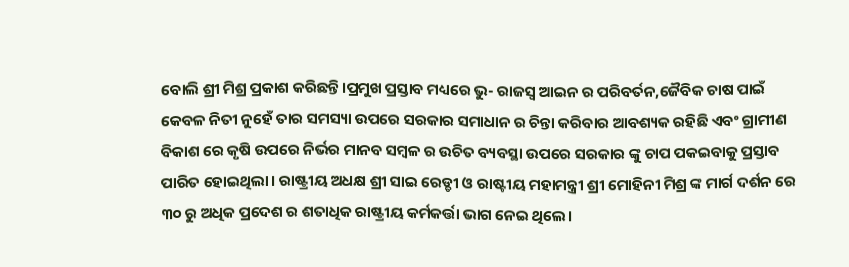ବୋଲି ଶ୍ରୀ ମିଶ୍ର ପ୍ରକାଶ କରିଛନ୍ତି।ପ୍ରମୁଖ ପ୍ରସ୍ତାବ ମଧ୍ୟରେ ଭୁ- ରାଜସ୍ବ ଆଇନ ର ପରିବର୍ତନ,ଜୈବିକ ଚାଷ ପାଇଁ କେବଳ ନିତୀ ନୁହେଁ ତାର ସମସ୍ୟା ଉପରେ ସରକାର ସମାଧାନ ର ଚିନ୍ତା କରିବାର ଆବଶ୍ୟକ ରହିଛି ଏବଂ ଗ୍ରାମୀଣ ବିକାଶ ରେ କୃଷି ଉପରେ ନିର୍ଭର ମାନବ ସମ୍ବଳ ର ଉଚିତ ବ୍ୟବସ୍ଥା ଉପରେ ସରକାର ଙ୍କୁ ଚାପ ପକଇବାକୁ ପ୍ରସ୍ତାବ ପାରିତ ହୋଇଥିଲା। ରାଷ୍ଟ୍ରୀୟ ଅଧକ୍ଷ ଶ୍ରୀ ସାଇ ରେଡ୍ଡୀ ଓ ରାଷ୍ଟୀୟ ମହାମନ୍ତ୍ରୀ ଶ୍ରୀ ମୋହିନୀ ମିଶ୍ର ଙ୍କ ମାର୍ଗ ଦର୍ଶନ ରେ ୩୦ ରୁ ଅଧିକ ପ୍ରଦେଶ ର ଶତାଧିକ ରାଷ୍ଟ୍ରୀୟ କର୍ମକର୍ତ୍ତା ଭାଗ ନେଇ ଥିଲେ।